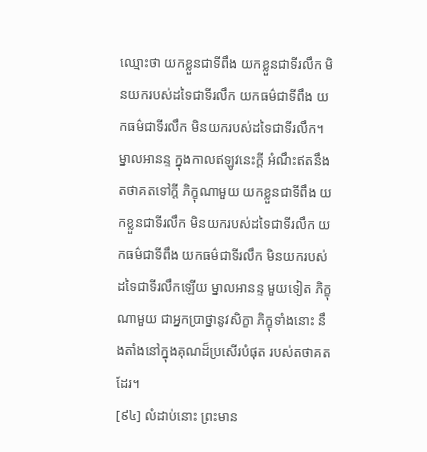ឈ្មោះថា យកខ្លួនជាទីពឹង យកខ្លួនជាទីរលឹក មិនយករបស់ដទៃជាទីរលឹក យកធម៌ជាទីពឹង យកធម៌ជាទីរលឹក មិនយករបស់ដទៃជាទីរលឹក។ ម្នាលអានន្ទ ក្នុងកាលឥឡូវនេះក្តី អំណឹះឥតនឹងតថាគតទៅក្តី ភិក្ខុណាមួយ យកខ្លួនជាទីពឹង យកខ្លួនជាទីរលឹក មិនយករបស់ដទៃជាទីរលឹក យកធម៌ជាទីពឹង យកធម៌ជាទីរលឹក មិនយករបស់ដទៃជាទីរលឹកឡើយ ម្នាលអានន្ទ មួយទៀត ភិក្ខុណាមួយ ជាអ្នកប្រាថ្នានូវសិក្ខា ភិក្ខុទាំងនោះ នឹងតាំងនៅក្នុងគុណដ៏ប្រសើរបំផុត របស់តថាគតដែរ។
[៩៤] លំដាប់នោះ ព្រះមាន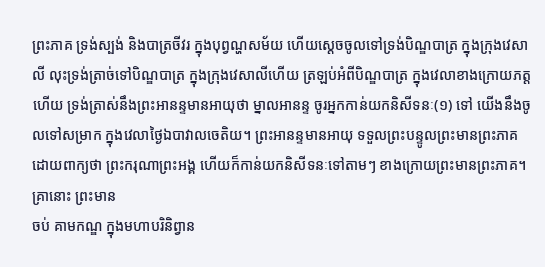ព្រះភាគ ទ្រង់ស្បង់ និងបាត្រចីវរ ក្នុងបុព្វណ្ហសម័យ ហើយស្តេចចូលទៅទ្រង់បិណ្ឌបាត្រ ក្នុងក្រុងវេសាលី លុះទ្រង់ត្រាច់ទៅបិណ្ឌបាត្រ ក្នុងក្រុងវេសាលីហើយ ត្រឡប់អំពីបិណ្ឌបាត្រ ក្នុងវេលាខាងក្រោយភត្តហើយ ទ្រង់ត្រាស់នឹងព្រះអានន្ទមានអាយុថា ម្នាលអានន្ទ ចូរអ្នកកាន់យកនិសីទនៈ(១) ទៅ យើងនឹងចូលទៅសម្រាក ក្នុងវេលាថ្ងៃឯបាវាលចេតិយ។ ព្រះអានន្ទមានអាយុ ទទួលព្រះបន្ទូលព្រះមានព្រះភាគ ដោយពាក្យថា ព្រះករុណាព្រះអង្គ ហើយក៏កាន់យកនិសីទនៈទៅតាមៗ ខាងក្រោយព្រះមានព្រះភាគ។ គ្រានោះ ព្រះមាន
ចប់ គាមកណ្ឌ ក្នុងមហាបរិនិព្វាន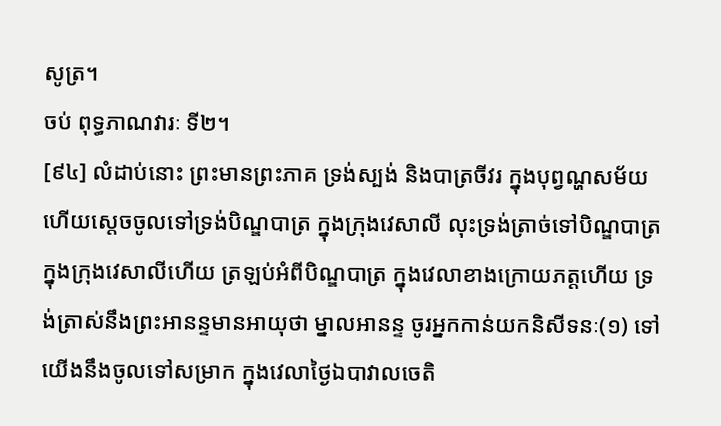សូត្រ។
ចប់ ពុទ្ធភាណវារៈ ទី២។
[៩៤] លំដាប់នោះ ព្រះមានព្រះភាគ ទ្រង់ស្បង់ និងបាត្រចីវរ ក្នុងបុព្វណ្ហសម័យ ហើយស្តេចចូលទៅទ្រង់បិណ្ឌបាត្រ ក្នុងក្រុងវេសាលី លុះទ្រង់ត្រាច់ទៅបិណ្ឌបាត្រ ក្នុងក្រុងវេសាលីហើយ ត្រឡប់អំពីបិណ្ឌបាត្រ ក្នុងវេលាខាងក្រោយភត្តហើយ ទ្រង់ត្រាស់នឹងព្រះអានន្ទមានអាយុថា ម្នាលអានន្ទ ចូរអ្នកកាន់យកនិសីទនៈ(១) ទៅ យើងនឹងចូលទៅសម្រាក ក្នុងវេលាថ្ងៃឯបាវាលចេតិ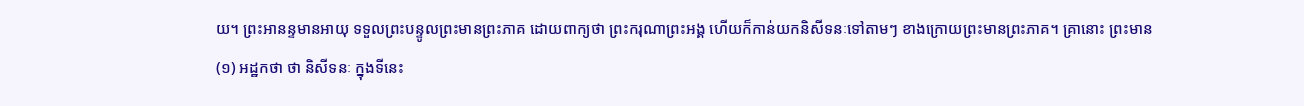យ។ ព្រះអានន្ទមានអាយុ ទទួលព្រះបន្ទូលព្រះមានព្រះភាគ ដោយពាក្យថា ព្រះករុណាព្រះអង្គ ហើយក៏កាន់យកនិសីទនៈទៅតាមៗ ខាងក្រោយព្រះមានព្រះភាគ។ គ្រានោះ ព្រះមាន
(១) អដ្ឋកថា ថា និសីទនៈ ក្នុងទីនេះ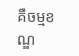គឺចម្មខណ្ឌ